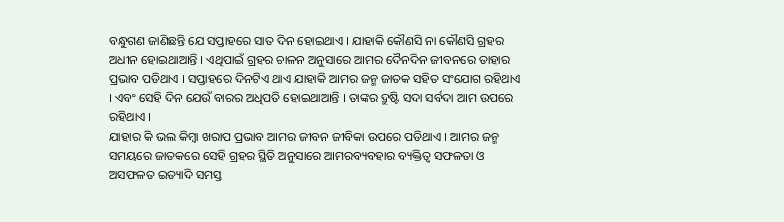ବନ୍ଧୁଗଣ ଜାଣିଛନ୍ତି ଯେ ସପ୍ତାହରେ ସାତ ଦିନ ହୋଇଥାଏ । ଯାହାକି କୌଣସି ନା କୌଣସି ଗ୍ରହର ଅଧୀନ ହୋଇଥାଆନ୍ତି । ଏଥିପାଇଁ ଗ୍ରହର ଚାଳନ ଅନୁସାରେ ଆମର ଦୈନଦିନ ଜୀବନରେ ତାହାର ପ୍ରଭାବ ପଡିଥାଏ । ସପ୍ତାହରେ ଦିନଟିଏ ଥାଏ ଯାହାକି ଆମର ଜନ୍ମ ଜାତକ ସହିତ ସଂଯୋଗ ରହିଥାଏ । ଏବଂ ସେହି ଦିନ ଯେଉଁ ବାରର ଅଧିପତି ହୋଇଥାଆନ୍ତି । ତାଙ୍କର ଦ୍ରୁଷ୍ଟି ସଦା ସର୍ବଦା ଆମ ଉପରେ ରହିଥାଏ ।
ଯାହାର କି ଭଲ କିମ୍ବା ଖରାପ ପ୍ରଭାବ ଆମର ଜୀବନ ଜୀବିକା ଉପରେ ପଡିଥାଏ । ଆମର ଜନ୍ମ ସମୟରେ ଜାତକରେ ସେହି ଗ୍ରହର ସ୍ଥିତି ଅନୁସାରେ ଆମରବ୍ୟବହାର ବ୍ୟକ୍ତିତ୍ବ ସଫଳତା ଓ ଅସଫଳତ ଇତ୍ୟାଦି ସମସ୍ତ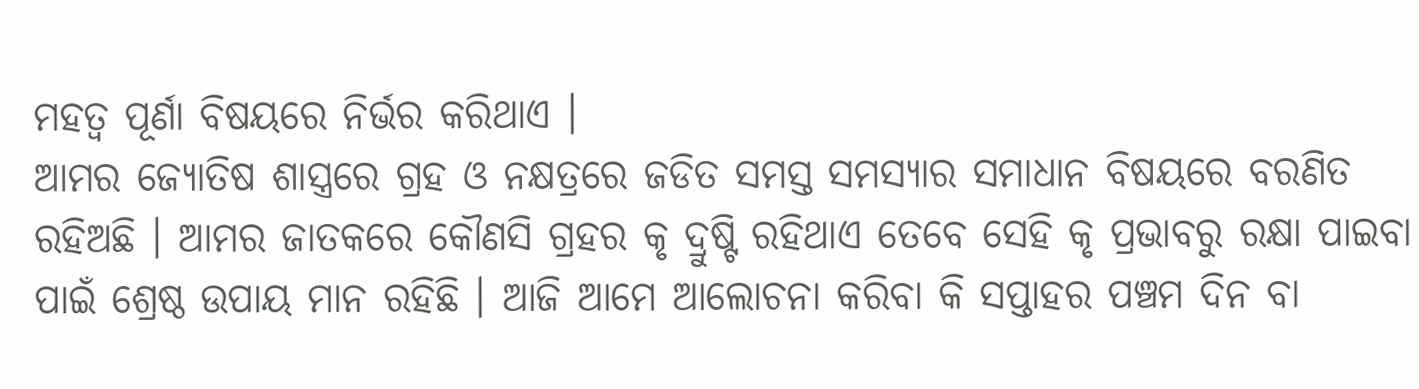ମହତ୍ଵ ପୂର୍ଣା ବିଷୟରେ ନିର୍ଭର କରିଥାଏ ।
ଆମର ଜ୍ୟୋତିଷ ଶାସ୍ତ୍ରରେ ଗ୍ରହ ଓ ନକ୍ଷତ୍ରରେ ଜଡିତ ସମସ୍ତ ସମସ୍ୟାର ସମାଧାନ ବିଷୟରେ ବରଣିତ ରହିଅଛି । ଆମର ଜାତକରେ କୌଣସି ଗ୍ରହର କୃ ଦ୍ରୁଷ୍ଟି ରହିଥାଏ ତେବେ ସେହି କୃ ପ୍ରଭାବରୁ ରକ୍ଷା ପାଇବା ପାଇଁ ଶ୍ରେଷ୍ଠ ଉପାୟ ମାନ ରହିଛି । ଆଜି ଆମେ ଆଲୋଚନା କରିବା କି ସପ୍ତାହର ପଞ୍ଚମ ଦିନ ବା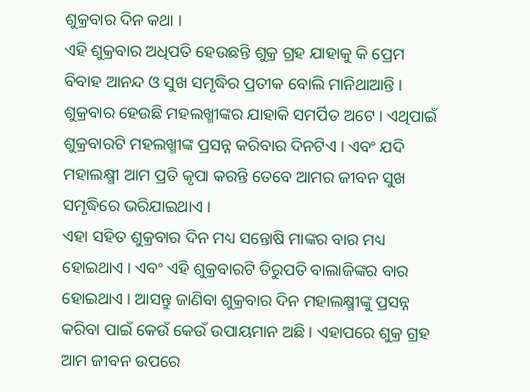ଶୁକ୍ରବାର ଦିନ କଥା ।
ଏହି ଶୁକ୍ରବାର ଅଧିପତି ହେଉଛନ୍ତି ଶୁକ୍ର ଗ୍ରହ ଯାହାକୁ କି ପ୍ରେମ ବିବାହ ଆନନ୍ଦ ଓ ସୁଖ ସମୃଦ୍ଧିର ପ୍ରତୀକ ବୋଲି ମାନିଥାଆନ୍ତି । ଶୁକ୍ରବାର ହେଉଛି ମହଲଖ୍ମୀଙ୍କର ଯାହାକି ସମର୍ପିତ ଅଟେ । ଏଥିପାଇଁ ଶୁକ୍ରବାରଟି ମହଲଖ୍ମୀଙ୍କ ପ୍ରସନ୍ନ କରିବାର ଦିନଟିଏ । ଏବଂ ଯଦି ମହାଲକ୍ଷ୍ମୀ ଆମ ପ୍ରତି କୃପା କରନ୍ତି ତେବେ ଆମର ଜୀବନ ସୁଖ ସମୃଦ୍ଧିରେ ଭରିଯାଇଥାଏ ।
ଏହା ସହିତ ଶୁକ୍ରବାର ଦିନ ମଧ୍ୟ ସନ୍ତୋଷି ମାଙ୍କର ବାର ମଧ୍ୟ ହୋଇଥାଏ । ଏବଂ ଏହି ଶୁକ୍ରବାରଟି ତିରୁପତି ବାଲାଜିଙ୍କର ବାର ହୋଇଥାଏ । ଆସନ୍ତୁ ଜାଣିବା ଶୁକ୍ରବାର ଦିନ ମହାଲକ୍ଷ୍ମୀଙ୍କୁ ପ୍ରସନ୍ନ କରିବା ପାଇଁ କେଉଁ କେଉଁ ଉପାୟମାନ ଅଛି । ଏହାପରେ ଶୁକ୍ର ଗ୍ରହ ଆମ ଜୀବନ ଉପରେ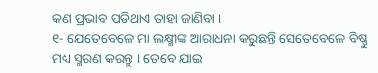କଣ ପ୍ରଭାବ ପଡିଥାଏ ତାହା ଜାଣିବା ।
୧- ଯେତେବେଳେ ମା ଲକ୍ଷ୍ମୀଙ୍କ ଆରାଧନା କରୁଛନ୍ତି ସେତେବେଳେ ବିଷ୍ଣୁ ମଧ୍ୟ ସ୍ମରଣ କରନ୍ତୁ । ତେବେ ଯାଇ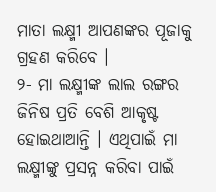ମାତା ଲକ୍ଷ୍ମୀ ଆପଣଙ୍କର ପୂଜାକୁ ଗ୍ରହଣ କରିବେ ।
୨- ମା ଲକ୍ଷ୍ମୀଙ୍କ ଲାଲ ରଙ୍ଗର ଜିନିଷ ପ୍ରତି ବେଶି ଆକୃଷ୍ଟ ହୋଇଥାଆନ୍ତି । ଏଥିପାଇଁ ମା ଲକ୍ଷ୍ମୀଙ୍କୁ ପ୍ରସନ୍ନ କରିବା ପାଇଁ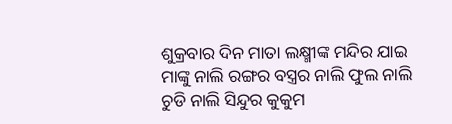ଶୁକ୍ରବାର ଦିନ ମାତା ଲକ୍ଷ୍ମୀଙ୍କ ମନ୍ଦିର ଯାଇ ମାଙ୍କୁ ନାଲି ରଙ୍ଗର ବସ୍ତ୍ରର ନାଲି ଫୁଲ ନାଲି ଚୁଡି ନାଲି ସିନ୍ଦୁର କୁକୁମ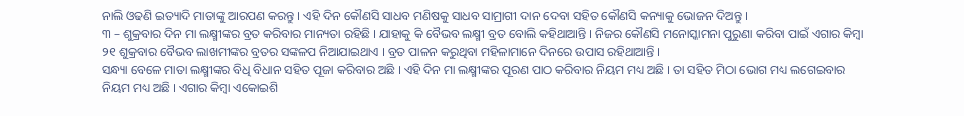ନାଲି ଓଢଣି ଇତ୍ୟାଦି ମାତାଙ୍କୁ ଆରପଣ କରନ୍ତୁ । ଏହି ଦିନ କୌଣସି ସାଧବ ମଣିଷକୁ ସାଧବ ସାମ୍ରାଗୀ ଦାନ ଦେବା ସହିତ କୌଣସି କନ୍ୟାକୁ ଭୋଜନ ଦିଅନ୍ତୁ ।
୩ – ଶୁକ୍ରବାର ଦିନ ମା ଲକ୍ଷ୍ମୀଙ୍କର ବ୍ରତ କରିବାର ମାନ୍ୟତା ରହିଛି । ଯାହାକୁ କି ବୈଭବ ଲକ୍ଷ୍ମୀ ବ୍ରତ ବୋଲି କହିଥାଆନ୍ତି । ନିଜର କୌଣସି ମନୋସ୍କାମନା ପୁରୁଣା କରିବା ପାଇଁ ଏଗାର କିମ୍ବା ୨୧ ଶୁକ୍ରବାର ବୈଭବ ଲାଖମୀଙ୍କର ବ୍ରତର ସଙ୍କଳପ ନିଆଯାଇଥାଏ । ବ୍ରତ ପାଳନ କରୁଥିବା ମହିଳାମାନେ ଦିନରେ ଉପାସ ରହିଥାଆନ୍ତି ।
ସନ୍ଧ୍ୟା ବେଳେ ମାତା ଲକ୍ଷ୍ମୀଙ୍କର ବିଧି ବିଧାନ ସହିତ ପୂଜା କରିବାର ଅଛି । ଏହି ଦିନ ମା ଲକ୍ଷ୍ମୀଙ୍କର ପୂରଣ ପାଠ କରିବାର ନିୟମ ମଧ୍ୟ ଅଛି । ତା ସହିତ ମିଠା ଭୋଗ ମଧ୍ୟ ଲଗେଇବାର ନିୟମ ମଧ୍ୟ ଅଛି । ଏଗାର କିମ୍ବା ଏକୋଇଶି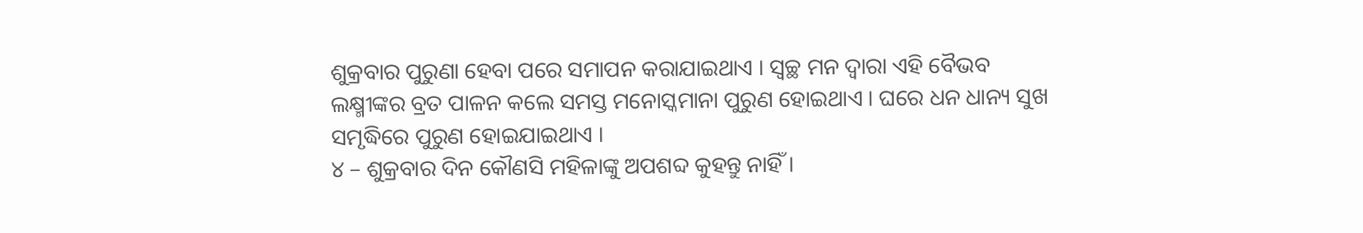ଶୁକ୍ରବାର ପୁରୁଣା ହେବା ପରେ ସମାପନ କରାଯାଇଥାଏ । ସ୍ବଚ୍ଛ ମନ ଦ୍ଵାରା ଏହି ବୈଭବ ଲକ୍ଷ୍ମୀଙ୍କର ବ୍ରତ ପାଳନ କଲେ ସମସ୍ତ ମନୋସ୍କମାନା ପୁରୁଣ ହୋଇଥାଏ । ଘରେ ଧନ ଧାନ୍ୟ ସୁଖ ସମୃଦ୍ଧିରେ ପୁରୁଣ ହୋଇଯାଇଥାଏ ।
୪ – ଶୁକ୍ରବାର ଦିନ କୌଣସି ମହିଳାଙ୍କୁ ଅପଶବ୍ଦ କୁହନ୍ତୁ ନାହିଁ ।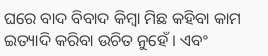ଘରେ ବାଦ ବିବାଦ କିମ୍ବା ମିଛ କହିବା କାମ ଇତ୍ୟାଦି କରିବା ଉଚିତ ନୁହେଁ । ଏବଂ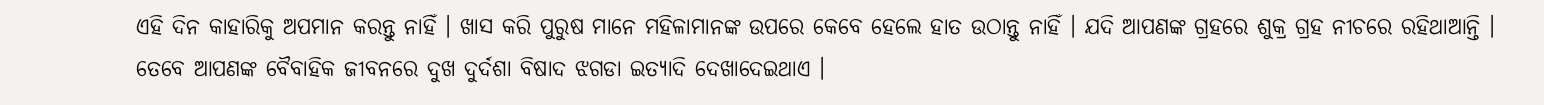ଏହି ଦିନ କାହାରିକୁ ଅପମାନ କରନ୍ତୁ ନାହିଁ । ଖାସ କରି ପୁରୁଷ ମାନେ ମହିଳାମାନଙ୍କ ଉପରେ କେବେ ହେଲେ ହାତ ଉଠାନ୍ତୁ ନାହିଁ । ଯଦି ଆପଣଙ୍କ ଗ୍ରହରେ ଶୁକ୍ର ଗ୍ରହ ନୀଚରେ ରହିଥାଆନ୍ତି ।
ତେବେ ଆପଣଙ୍କ ବୈବାହିକ ଜୀବନରେ ଦୁଖ ଦୁର୍ଦଶା ବିଷାଦ ଝଗଡା ଇତ୍ୟାଦି ଦେଖାଦେଇଥାଏ ।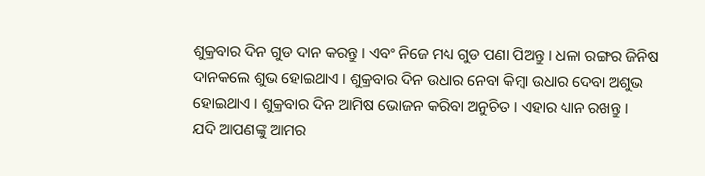ଶୁକ୍ରବାର ଦିନ ଗୁଡ ଦାନ କରନ୍ତୁ । ଏବଂ ନିଜେ ମଧ୍ୟ ଗୁଡ ପଣା ପିଅନ୍ତୁ । ଧଳା ରଙ୍ଗର ଜିନିଷ ଦାନକଲେ ଶୁଭ ହୋଇଥାଏ । ଶୁକ୍ରବାର ଦିନ ଉଧାର ନେବା କିମ୍ବା ଉଧାର ଦେବା ଅଶୁଭ ହୋଇଥାଏ । ଶୁକ୍ରବାର ଦିନ ଆମିଷ ଭୋଜନ କରିବା ଅନୁଚିତ । ଏହାର ଧ୍ୟାନ ରଖନ୍ତୁ ।
ଯଦି ଆପଣଙ୍କୁ ଆମର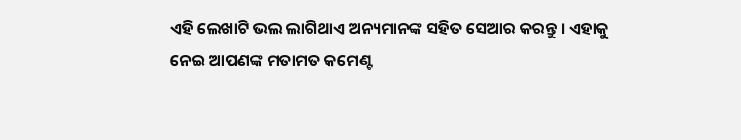ଏହି ଲେଖାଟି ଭଲ ଲାଗିଥାଏ ଅନ୍ୟମାନଙ୍କ ସହିତ ସେଆର କରନ୍ତୁ । ଏହାକୁ ନେଇ ଆପଣଙ୍କ ମତାମତ କମେଣ୍ଟ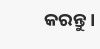କରନ୍ତୁ ।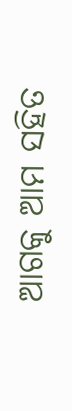ଆଗକୁ ଆମ ସହିତ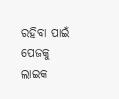ରହିବା ପାଇଁ ପେଜକୁ ଲାଇକ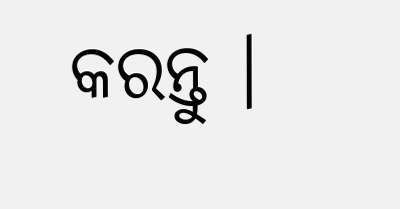କରନ୍ତୁ ।